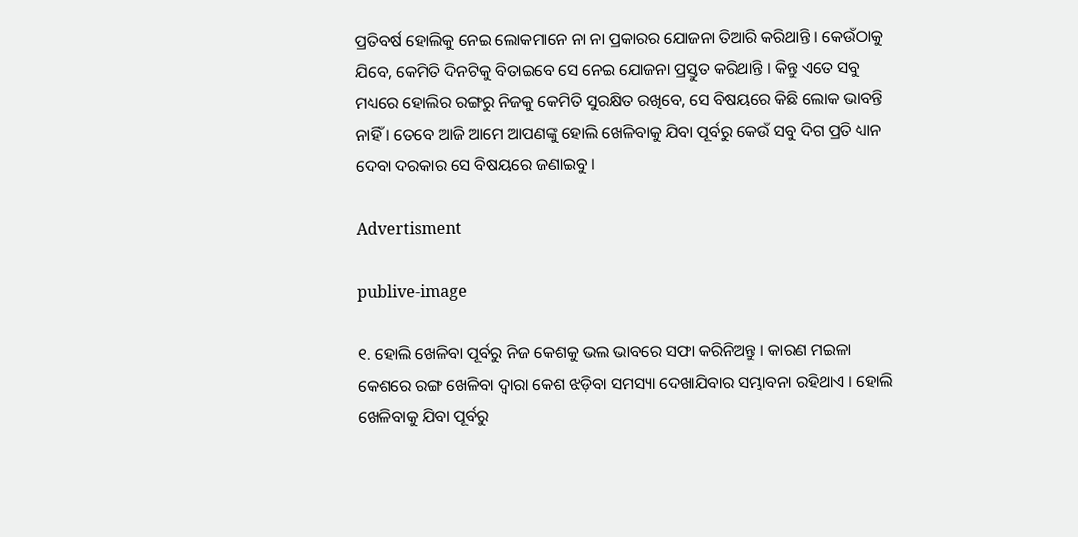ପ୍ରତିବର୍ଷ ହୋଲିକୁ ନେଇ ଲୋକମାନେ ନା ନା ପ୍ରକାରର ଯୋଜନା ତିଆରି କରିଥାନ୍ତି । କେଉଁଠାକୁ ଯିବେ, କେମିତି ଦିନଟିକୁ ବିତାଇବେ ସେ ନେଇ ଯୋଜନା ପ୍ରସ୍ତୁତ କରିଥାନ୍ତି । କିନ୍ତୁ ଏତେ ସବୁ ମଧ୍ୟରେ ହୋଲିର ରଙ୍ଗରୁ ନିଜକୁ କେମିତି ସୁରକ୍ଷିତ ରଖିବେ, ସେ ବିଷୟରେ କିଛି ଲୋକ ଭାବନ୍ତି ନାହିଁ । ତେବେ ଆଜି ଆମେ ଆପଣଙ୍କୁ ହୋଲି ଖେଳିବାକୁ ଯିବା ପୂର୍ବରୁ କେଉଁ ସବୁ ଦିଗ ପ୍ରତି ଧ୍ୟାନ ଦେବା ଦରକାର ସେ ବିଷୟରେ ଜଣାଇବୁ ।

Advertisment

publive-image

୧. ହୋଲି ଖେଳିବା ପୂର୍ବରୁ ନିଜ କେଶକୁ ଭଲ ଭାବରେ ସଫା କରିନିଅନ୍ତୁ । କାରଣ ମଇଳା କେଶରେ ରଙ୍ଗ ଖେଳିବା ଦ୍ୱାରା କେଶ ଝଡ଼ିବା ସମସ୍ୟା ଦେଖାଯିବାର ସମ୍ଭାବନା ରହିଥାଏ । ହୋଲି ଖେଳିବାକୁ ଯିବା ପୂର୍ବରୁ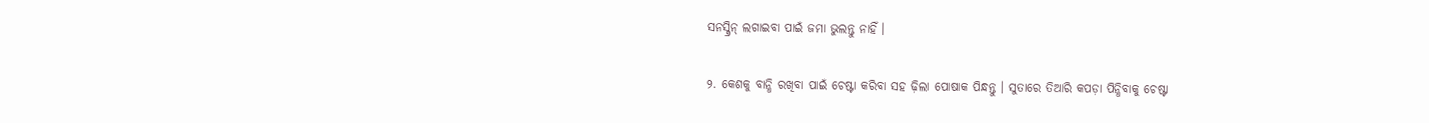ସନସ୍କ୍ରିନ୍ ଲଗାଇବା ପାଇଁ ଜମା ଭୁଲନ୍ତୁ ନାହିଁ ।

୨. କେଶକୁ ବାନ୍ଧି ରଖିବା ପାଇଁ ଚେଷ୍ଟା କରିବା ସହ ଢ଼ିଲା ପୋଷାକ ପିନ୍ଧନ୍ତୁ । ସୁତାରେ ତିଆରି କପଡ଼ା ପିନ୍ଧିବାକୁ ଚେଷ୍ଟା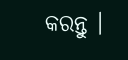କରନ୍ତୁ ।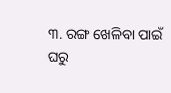୩. ରଙ୍ଗ ଖେଳିବା ପାଇଁ ଘରୁ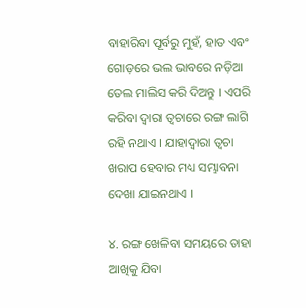ବାହାରିବା ପୂର୍ବରୁ ମୁହଁ, ହାତ ଏବଂ ଗୋଡ଼ରେ ଭଲ ଭାବରେ ନଡ଼ିଆ ତେଲ ମାଲିସ କରି ଦିଅନ୍ତୁ । ଏପରି କରିବା ଦ୍ୱାରା ତ୍ୱଚାରେ ରଙ୍ଗ ଲାଗି ରହି ନଥାଏ । ଯାହାଦ୍ୱାରା ତ୍ୱଚା ଖରାପ ହେବାର ମଧ୍ୟ ସମ୍ଭାବନା ଦେଖା ଯାଇନଥାଏ ।

୪. ରଙ୍ଗ ଖେଳିବା ସମୟରେ ତାହା ଆଖିକୁ ଯିବା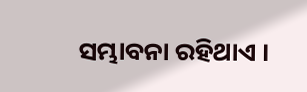ସମ୍ଭାବନା ରହିଥାଏ ।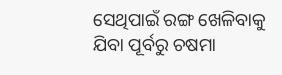ସେଥିପାଇଁ ରଙ୍ଗ ଖେଳିବାକୁ ଯିବା ପୂର୍ବରୁ ଚଷମା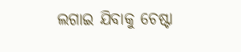ଲଗାଇ ଯିବାକୁ ଚେଷ୍ଟା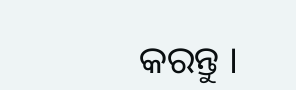କରନ୍ତୁ ।